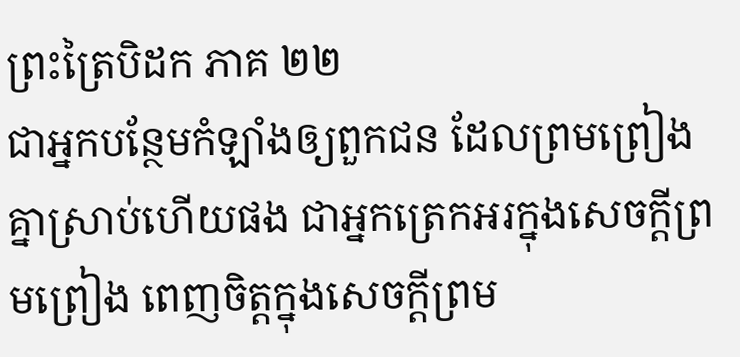ព្រះត្រៃបិដក ភាគ ២២
ជាអ្នកបន្ថែមកំឡាំងឲ្យពួកជន ដែលព្រមព្រៀងគ្នាស្រាប់ហើយផង ជាអ្នកត្រេកអរក្នុងសេចក្តីព្រមព្រៀង ពេញចិត្តក្នុងសេចក្តីព្រម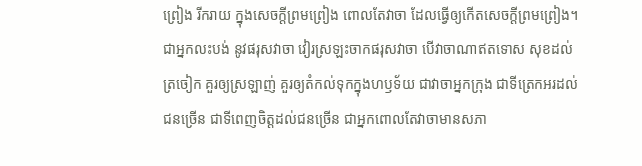ព្រៀង រីករាយ ក្នុងសេចក្តីព្រមព្រៀង ពោលតែវាចា ដែលធ្វើឲ្យកើតសេចក្តីព្រមព្រៀង។ ជាអ្នកលះបង់ នូវផរុសវាចា វៀរស្រឡះចាកផរុសវាចា បើវាចាណាឥតទោស សុខដល់ត្រចៀក គួរឲ្យស្រឡាញ់ គួរឲ្យតំកល់ទុកក្នុងហឫទ័យ ជាវាចាអ្នកក្រុង ជាទីត្រេកអរដល់ជនច្រើន ជាទីពេញចិត្តដល់ជនច្រើន ជាអ្នកពោលតែវាចាមានសភា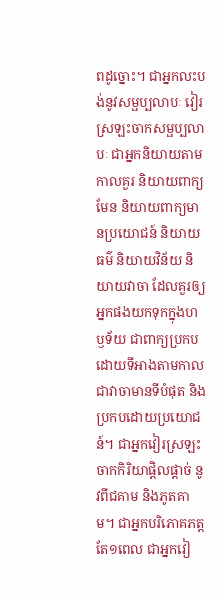ពដូច្នោះ។ ជាអ្នកលះបង់នូវសម្ផប្បលាបៈ វៀរស្រឡះចាកសម្ផប្បលាបៈ ជាអ្នកនិយាយតាមកាលគួរ និយាយពាក្យមែន និយាយពាក្យមានប្រយោជន៍ និយាយធម៌ និយាយវិន័យ និយាយវាចា ដែលគួរឲ្យអ្នកផងយកទុកក្នុងហឫទ័យ ជាពាក្យប្រកបដោយទីអាងតាមកាល ជាវាចាមានទីបំផុត និងប្រកបដោយប្រយោជន៍។ ជាអ្នកវៀរស្រឡះចាកកិរិយាផ្តិលផ្តាច់ នូវពីជគាម និងភូតគាម។ ជាអ្នកបរិភោគភត្តតែ១ពេល ជាអ្នកវៀ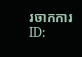រចាកការ
ID: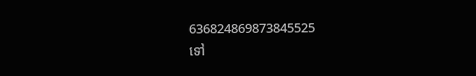636824869873845525
ទៅ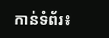កាន់ទំព័រ៖